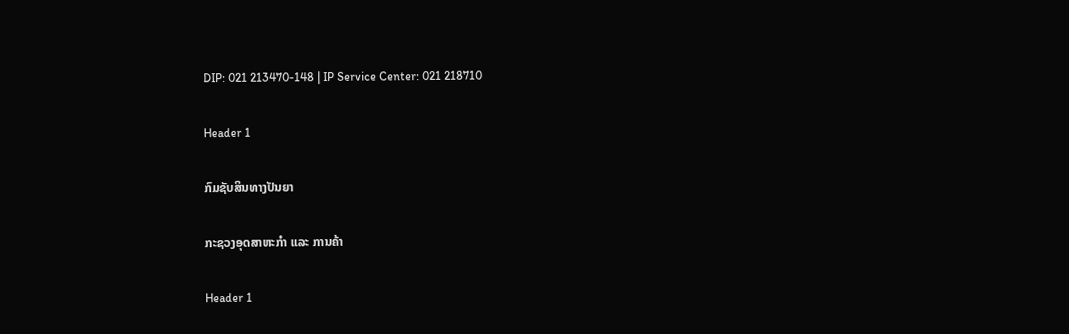DIP: 021 213470-148 | IP Service Center: 021 218710

Header 1

ກົມຊັບສິນທາງປັນຍາ

ກະຊວງອຸດສາຫະກຳ ແລະ ການຄ້າ

Header 1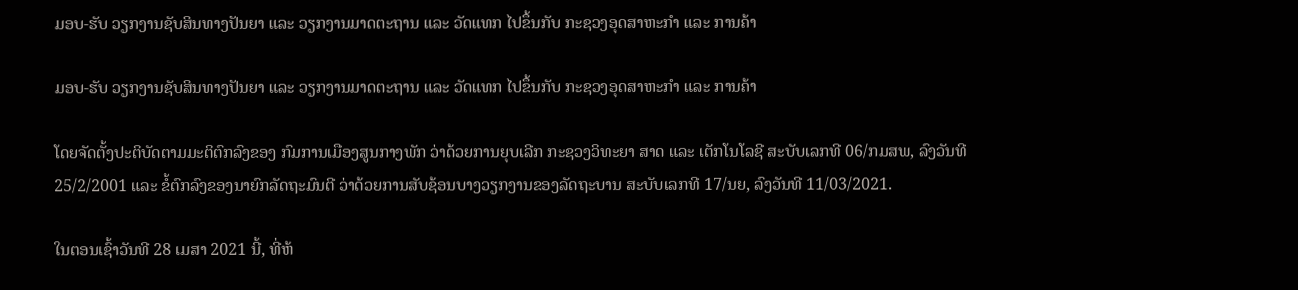ມອບ-ຮັບ ວຽກງານຊັບສິນທາງປັນຍາ ແລະ ວຽກງານມາດຕະຖານ ແລະ ວັດແທກ ໄປຂຶ້ນກັບ ກະຊວງອຸດສາຫະກຳ ແລະ ການຄ້າ

ມອບ-ຮັບ ວຽກງານຊັບສິນທາງປັນຍາ ແລະ ວຽກງານມາດຕະຖານ ແລະ ວັດແທກ ໄປຂຶ້ນກັບ ກະຊວງອຸດສາຫະກຳ ແລະ ການຄ້າ

ໂດຍຈັດຕັ້ງປະຕິບັດຕາມມະຕິຕົກລົງຂອງ ກົມການເມືອງສູນກາງພັກ ວ່າດ້ວຍການຍຸບເລີກ ກະຊວງວິທະຍາ ສາດ ແລະ ເຕັກໂນໂລຊີ ສະບັບເລກທີ 06/ກມສພ, ລົງວັນທີ 25/2/2001 ແລະ ຂໍ້ຕົກລົງຂອງນາຍົກລັດຖະມົນຕີ ວ່າດ້ວຍການສັບຊ້ອນບາງວຽກງານຂອງລັດຖະບານ ສະບັບເລກທີ 17/ນຍ, ລົງວັນທີ 11/03/2021.

ໃນຕອນເຊົ້າວັນທີ 28 ເມສາ 2021 ນີ້, ທີ່ຫ້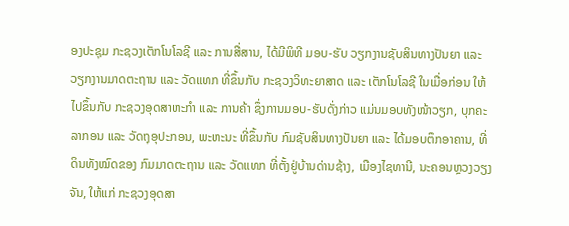ອງປະຊຸມ ກະຊວງເຕັກໂນໂລຊີ ແລະ ການສື່ສານ, ໄດ້ມີພິທີ ມອບ-ຮັບ ວຽກງານຊັບສິນທາງປັນຍາ ແລະ ວຽກງານມາດຕະຖານ ແລະ ວັດແທກ ທີ່ຂຶ້ນກັບ ກະຊວງວິທະຍາສາດ ແລະ ເຕັກໂນໂລຊີ ໃນເມື່ອກ່ອນ ໃຫ້ໄປຂຶ້ນກັບ ກະຊວງອຸດສາຫະກຳ ແລະ ການຄ້າ ຊຶ່ງການມອບ-ຮັບດັ່ງກ່າວ ແມ່ນມອບທັງໜ້າວຽກ, ບຸກຄະລາກອນ ແລະ ວັດຖຸອຸປະກອນ, ພະຫະນະ ທີ່ຂຶ້ນກັບ ກົມຊັບສິນທາງປັນຍາ ແລະ ໄດ້ມອບຕຶກອາຄານ, ທີ່ດິນທັງໝົດຂອງ ກົມມາດຕະຖານ ແລະ ວັດແທກ ທີ່ຕັ້ງຢູ່ບ້ານດ່ານຊ້າງ, ເມືອງໄຊທານີ, ນະຄອນຫຼວງວຽງຈັນ, ໃຫ້ແກ່ ກະຊວງອຸດສາ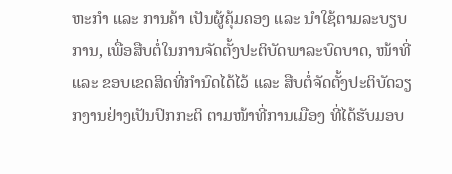ຫະກຳ ແລະ ການຄ້າ ເປັນຜູ້ຄຸ້ມຄອງ ແລະ ນຳໃຊ້ຕາມລະບຽບການ, ເພື່ອສືບຕໍ່ໃນການຈັດຕັ້ງປະຕິບັດພາລະບົດບາດ, ໜ້າທີ່ ແລະ ຂອບເຂດສິດທີ່ກຳນົດໄດ້ໄວ້ ແລະ ສືບຕໍ່ຈັດຕັ້ງປະຕິບັດວຽກງານຢ່າງເປັນປົກກະຕິ ຕາມໜ້າທີ່ການເມືອງ ທີ່ໄດ້ຮັບມອບ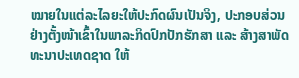ໝາຍໃນແຕ່ລະໄລຍະໃຫ້ປະກົດຜົນເປັນຈິງ, ປະກອບສ່ວນຢ່າງຕັ້ງໜ້າເຂົ້າໃນພາລະກິດປົກປັກຮັກສາ ແລະ ສ້າງສາພັດທະນາປະເທດຊາດ ໃຫ້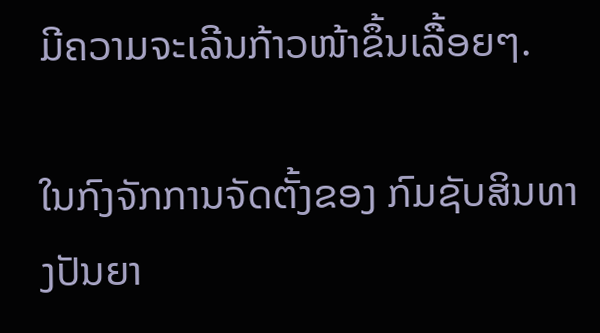ມີຄວາມຈະເລີນກ້າວໜ້າຂຶ້ນເລື້ອຍໆ.

ໃນກົງຈັກການຈັດຕັ້ງຂອງ ກົມຊັບສິນທາງປັນຍາ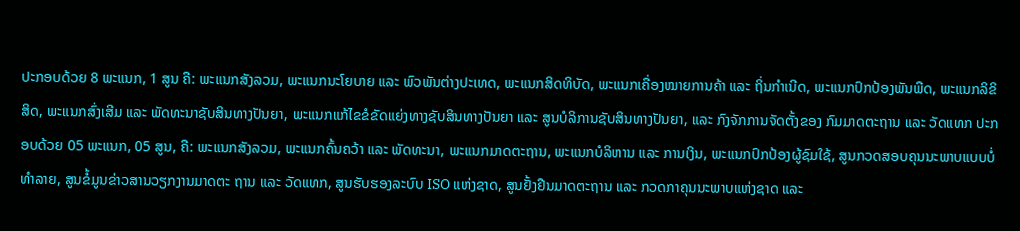ປະກອບດ້ວຍ 8 ພະແນກ, 1 ສູນ ຄື: ພະແນກສັງລວມ, ພະແນກນະໂຍບາຍ ແລະ ພົວພັນຕ່າງປະເທດ, ພະແນກສິດທິບັດ, ພະແນກເຄື່ອງໝາຍການຄ້າ ແລະ ຖິ່ນກຳເນີດ, ພະແນກປົກປ້ອງພັນພືດ, ພະແນກລິຂິສິດ, ພະແນກສົ່ງເສີມ ແລະ ພັດທະນາຊັບສິນທາງປັນຍາ, ພະແນກແກ້ໄຂຂໍຂັດແຍ່ງທາງຊັບສິນທາງປັນຍາ ແລະ ສູນບໍລິການຊັບສິນທາງປັນຍາ, ແລະ ກົງຈັກການຈັດຕັ້ງຂອງ ກົມມາດຕະຖານ ແລະ ວັດແທກ ປະກອບດ້ວຍ 05 ພະແນກ, 05 ສູນ, ຄື: ພະແນກສັງລວມ, ພະແນກຄົ້ນຄວ້າ ແລະ ພັດທະນາ, ພະແນກມາດຕະຖານ, ພະແນກບໍລິຫານ ແລະ ການເງິນ, ພະແນກປົກປ້ອງຜູ້ຊົມໃຊ້, ສູນກວດສອບຄຸນນະພາບແບບບໍ່ທຳລາຍ, ສູນຂໍ້ມູນຂ່າວສານວຽກງານມາດຕະ ຖານ ແລະ ວັດແທກ, ສູນຮັບຮອງລະບົບ ISO ແຫ່ງຊາດ, ສູນຢັ້ງຢືນມາດຕະຖານ ແລະ ກວດກາຄຸນນະພາບແຫ່ງຊາດ ແລະ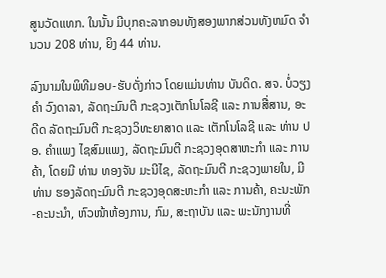ສູນວັດແທກ. ໃນນັ້ນ ມີບຸກຄະລາກອນທັງສອງພາກສ່ວນທັງຫມົດ ຈຳນວນ 208 ທ່ານ, ຍິງ 44 ທ່ານ.

ລົງນາມໃນພິທີມອບ-ຮັບດັ່ງກ່າວ ໂດຍແມ່ນທ່ານ ບັນດິດ. ສຈ. ບໍ່ວຽງຄໍາ ວົງດາລາ, ລັດຖະມົນຕີ ກະຊວງເຕັກໂນໂລຊີ ແລະ ການສື່ສານ, ອະດີດ ລັດຖະມົນຕີ ກະຊວງວິທະຍາສາດ ແລະ ເຕັກໂນໂລຊີ ແລະ ທ່ານ ປອ. ຄຳແພງ ໄຊສົມແພງ, ລັດຖະມົນຕີ ກະຊວງອຸດສາຫະກຳ ແລະ ການຄ້າ, ໂດຍມີ ທ່ານ ທອງຈັນ ມະນີໄຊ, ລັດຖະມົນຕີ ກະຊວງພາຍໃນ, ມີທ່ານ ຮອງລັດຖະມົນຕີ ກະຊວງອຸດສະຫະກຳ ແລະ ການຄ້າ, ຄະນະພັກ-ຄະນະນຳ, ຫົວໜ້າຫ້ອງການ, ກົມ, ສະຖາບັນ ແລະ ພະນັກງານທີ່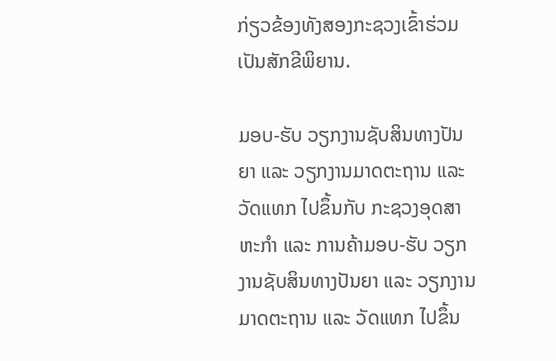ກ່ຽວຂ້ອງທັງສອງກະຊວງເຂົ້າຮ່ວມເປັນສັກຂີພິຍານ.

ມອບ-ຮັບ ວຽກງານຊັບສິນທາງປັນຍາ ແລະ ວຽກງານມາດຕະຖານ ແລະ ວັດແທກ ໄປຂຶ້ນກັບ ກະຊວງອຸດສາຫະກຳ ແລະ ການຄ້າມອບ-ຮັບ ວຽກງານຊັບສິນທາງປັນຍາ ແລະ ວຽກງານມາດຕະຖານ ແລະ ວັດແທກ ໄປຂຶ້ນ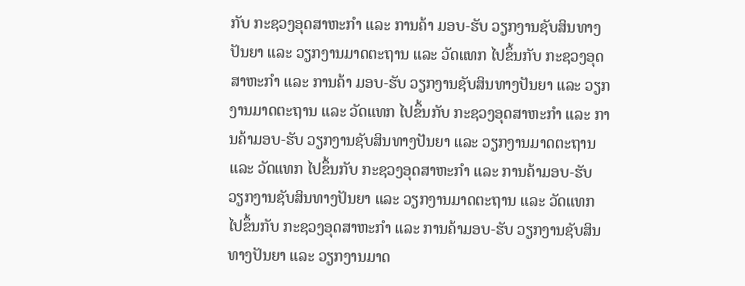ກັບ ກະຊວງອຸດສາຫະກຳ ແລະ ການຄ້າ ມອບ-ຮັບ ວຽກງານຊັບສິນທາງປັນຍາ ແລະ ວຽກງານມາດຕະຖານ ແລະ ວັດແທກ ໄປຂຶ້ນກັບ ກະຊວງອຸດສາຫະກຳ ແລະ ການຄ້າ ມອບ-ຮັບ ວຽກງານຊັບສິນທາງປັນຍາ ແລະ ວຽກງານມາດຕະຖານ ແລະ ວັດແທກ ໄປຂຶ້ນກັບ ກະຊວງອຸດສາຫະກຳ ແລະ ການຄ້າມອບ-ຮັບ ວຽກງານຊັບສິນທາງປັນຍາ ແລະ ວຽກງານມາດຕະຖານ ແລະ ວັດແທກ ໄປຂຶ້ນກັບ ກະຊວງອຸດສາຫະກຳ ແລະ ການຄ້າມອບ-ຮັບ ວຽກງານຊັບສິນທາງປັນຍາ ແລະ ວຽກງານມາດຕະຖານ ແລະ ວັດແທກ ໄປຂຶ້ນກັບ ກະຊວງອຸດສາຫະກຳ ແລະ ການຄ້າມອບ-ຮັບ ວຽກງານຊັບສິນທາງປັນຍາ ແລະ ວຽກງານມາດ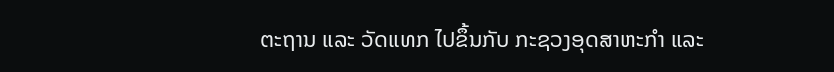ຕະຖານ ແລະ ວັດແທກ ໄປຂຶ້ນກັບ ກະຊວງອຸດສາຫະກຳ ແລະ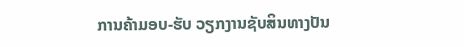ການຄ້າມອບ-ຮັບ ວຽກງານຊັບສິນທາງປັນ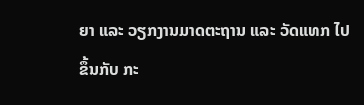ຍາ ແລະ ວຽກງານມາດຕະຖານ ແລະ ວັດແທກ ໄປຂຶ້ນກັບ ກະ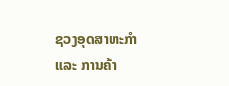ຊວງອຸດສາຫະກຳ ແລະ ການຄ້າ